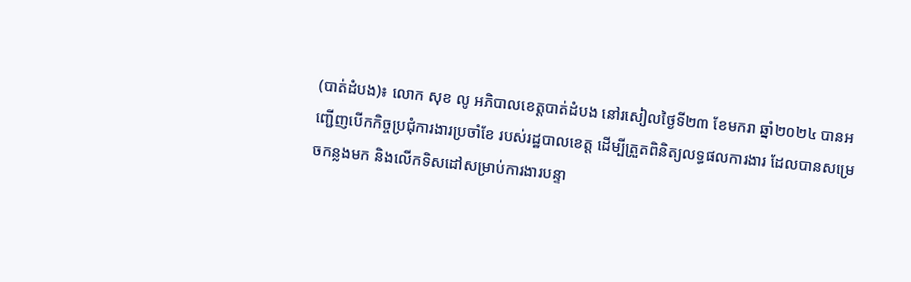(បាត់ដំបង)៖ លោក សុខ លូ អភិបាលខេត្តបាត់ដំបង នៅរសៀលថ្ងៃទី២៣ ខែមករា ឆ្នាំ២០២៤ បានអញ្ជើញបើកកិច្ចប្រជុំការងារប្រចាំខែ របស់រដ្ឋបាលខេត្ត ដើម្បីត្រួតពិនិត្យលទ្ធផលការងារ ដែលបានសម្រេចកន្លងមក និងលើកទិសដៅសម្រាប់ការងារបន្ទា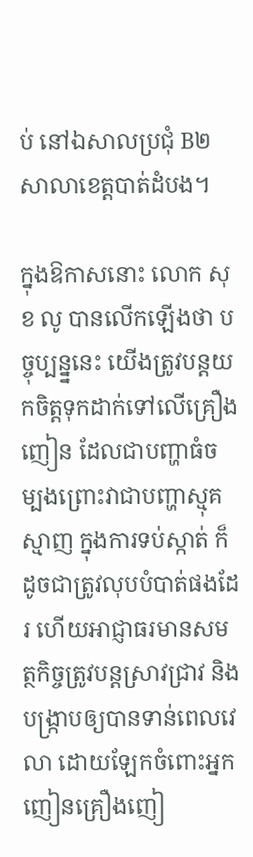ប់ នៅឯសាលប្រជុំ B២ សាលាខេត្តបាត់ដំបង។

ក្នុងឱកាសនោះ លោក សុខ លូ បានលើកឡើងថា បច្ចុប្បន្ន្ននេះ យើងត្រូវបន្តយកចិត្តទុកដាក់ទៅលើគ្រឿងញៀន ដែលជាបញ្ហាធំចម្បងព្រោះវាជាបញ្ហាស្មុគស្មាញ ក្នុងការទប់ស្កាត់ ក៏ដូចជាត្រូវលុបបំបាត់ផងដែរ ហើយអាជ្ញាធរមានសមត្ថកិច្ចត្រូវបន្តស្រាវជ្រាវ និងបង្ក្រាបឲ្យបានទាន់ពេលវេលា ដោយឡែកចំពោះអ្នកញៀនគ្រឿងញៀ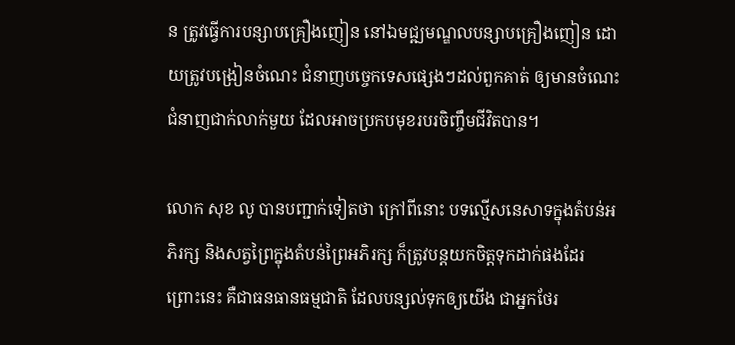ន ត្រូវធ្វើការបន្សាបគ្រឿងញៀន នៅឯមជ្ឍមណ្ឌលបន្សាបគ្រឿងញៀន ដោយត្រូវបង្រៀនចំណេះ ជំនាញបច្ចេកទេសផ្សេងៗដល់ពួកគាត់ ឲ្យមានចំណេះជំនាញជាក់លាក់មួយ ដែលអាចប្រកបមុខរបរចិញ្ចឹមជីវិតបាន។

លោក សុខ លូ បានបញ្ជាក់ទៀតថា ក្រៅពីនោះ បទល្មើសនេសាទក្នុងតំបន់អភិរក្ស និងសត្វព្រៃក្នុងតំបន់ព្រៃអភិរក្ស ក៏ត្រូវបន្តយកចិត្តទុកដាក់ផងដែរ ព្រោះនេះ គឺជាធនធានធម្មជាតិ ដែលបន្សល់ទុកឲ្យយើង ជាអ្នកថែរ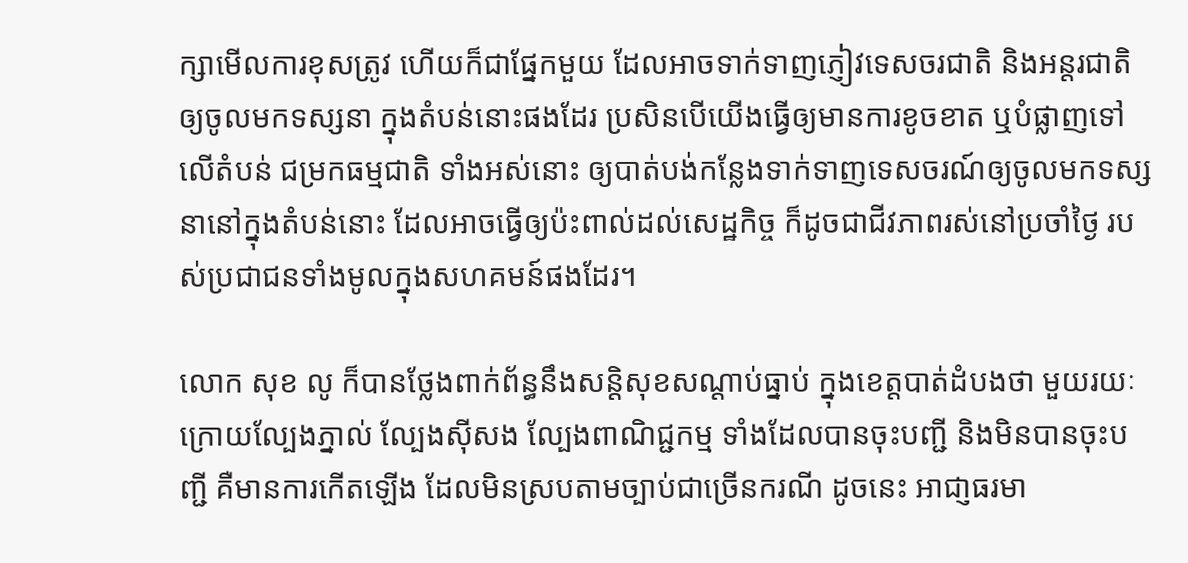ក្សាមើលការខុសត្រូវ ហើយក៏ជាផ្នែកមួយ ដែលអាចទាក់ទាញភ្ញៀវទេសចរជាតិ និងអន្តរជាតិឲ្យចូលមកទស្សនា ក្នុងតំបន់នោះផងដែរ ប្រសិនបើយើងធ្វើឲ្យមានការខូចខាត ឬបំផ្លាញទៅលើតំបន់ ជម្រកធម្មជាតិ ទាំងអស់នោះ ឲ្យបាត់បង់កន្លែងទាក់ទាញទេសចរណ៍ឲ្យចូលមកទស្សនានៅក្នុងតំបន់នោះ ដែលអាចធ្វើឲ្យប៉ះពាល់ដល់សេដ្ឋកិច្ច ក៏ដូចជាជីវភាពរស់នៅប្រចាំថ្ងៃ របស់ប្រជាជនទាំងមូលក្នុងសហគមន៍ផងដែរ។

លោក សុខ លូ ក៏បានថ្លែងពាក់ព័ន្ធនឹងសន្ដិសុខសណ្ដាប់ធ្នាប់ ក្នុងខេត្តបាត់ដំបងថា មួយរយៈក្រោយល្បែងភ្នាល់ ល្បែងស៊ីសង ល្បែងពាណិជ្ជកម្ម ទាំងដែលបានចុះបញ្ជី និងមិនបានចុះបញ្ជី គឺមានការកើតឡើង ដែលមិនស្របតាមច្បាប់ជាច្រើនករណី ដូចនេះ អាជា្ញធរមា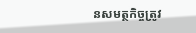នសមត្ថកិច្ចត្រូវ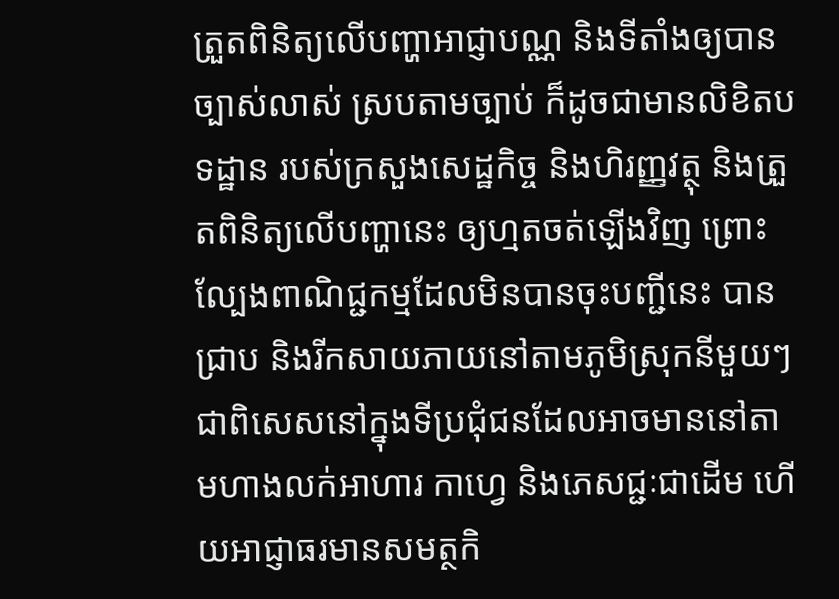ត្រួតពិនិត្យលើបញ្ហាអាជ្ញាបណ្ណ និងទីតាំងឲ្យបានច្បាស់លាស់ ស្របតាមច្បាប់ ក៏ដូចជាមានលិខិតបទដ្ឋាន របស់ក្រសួងសេដ្ឋកិច្ច និងហិរញ្ញវត្ថុ និងត្រួតពិនិត្យលើបញ្ហានេះ ឲ្យហ្មតចត់ឡើងវិញ ព្រោះល្បែងពាណិជ្ជកម្មដែលមិនបានចុះបញ្ជីនេះ បានជ្រាប និងរីកសាយភាយនៅតាមភូមិស្រុកនីមួយៗ ជាពិសេសនៅក្នុងទីប្រជុំជនដែលអាចមាននៅតាមហាងលក់អាហារ កាហ្វេ និងភេសជ្ជៈជាដើម ហើយអាជ្ញាធរមានសមត្ថកិ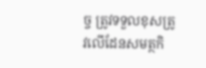ច្ច ត្រូវទទួលខុសត្រូវលើដែនសមត្ថកិ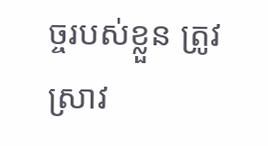ច្ចរបស់ខ្លួន ត្រូវស្រាវ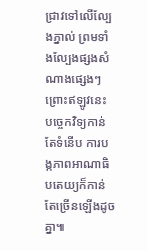ជ្រាវទៅលើល្បែងភ្នាល់ ព្រមទាំងល្បែងផ្សងសំណាងផ្សេងៗ ព្រោះឥឡូវនេះ បច្ចេកវិទ្យកាន់តែទំនើប ការបង្កភាពអាណាធិបតេយ្យក៏កាន់តែច្រើនឡើងដូចគ្នា៕